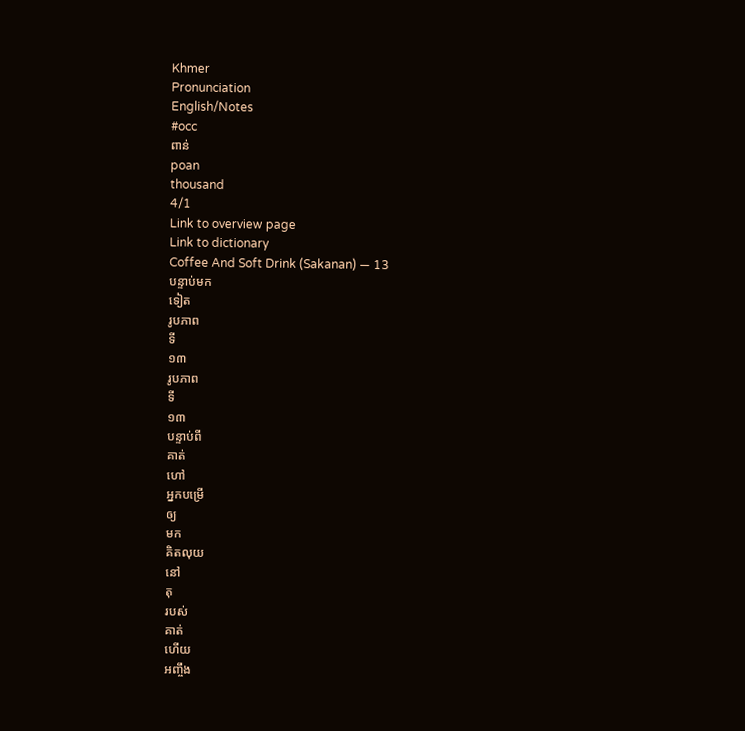Khmer
Pronunciation
English/Notes
#occ
ពាន់
poan
thousand
4/1
Link to overview page
Link to dictionary
Coffee And Soft Drink (Sakanan) — 13
បន្ទាប់មក
ទៀត
រូបភាព
ទី
១៣
រូបភាព
ទី
១៣
បន្ទាប់ពី
គាត់
ហៅ
អ្នកបម្រើ
ឲ្យ
មក
គិតលុយ
នៅ
តុ
របស់
គាត់
ហើយ
អញ្ចឹង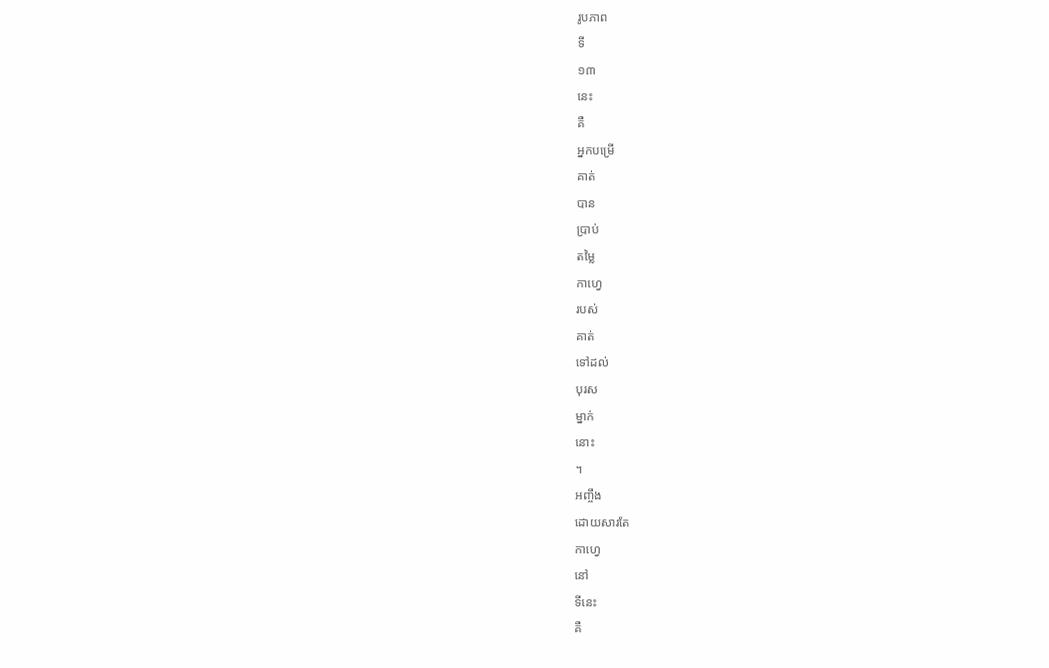រូបភាព
ទី
១៣
នេះ
គឺ
អ្នកបម្រើ
គាត់
បាន
ប្រាប់
តម្លៃ
កាហ្វេ
របស់
គាត់
ទៅដល់
បុរស
ម្នាក់
នោះ
។
អញ្ចឹង
ដោយសារតែ
កាហ្វេ
នៅ
ទីនេះ
គឺ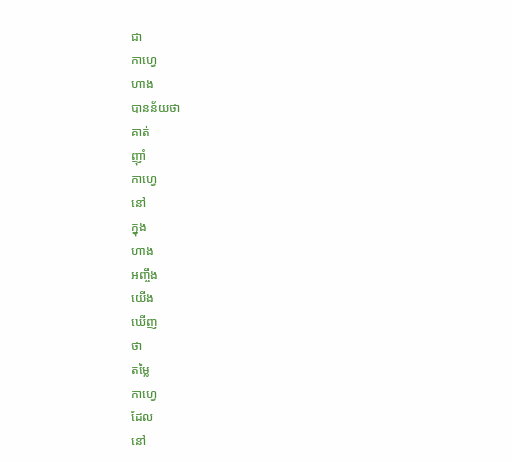ជា
កាហ្វេ
ហាង
បានន័យថា
គាត់
ញ៉ាំ
កាហ្វេ
នៅ
ក្នុង
ហាង
អញ្ចឹង
យើង
ឃើញ
ថា
តម្លៃ
កាហ្វេ
ដែល
នៅ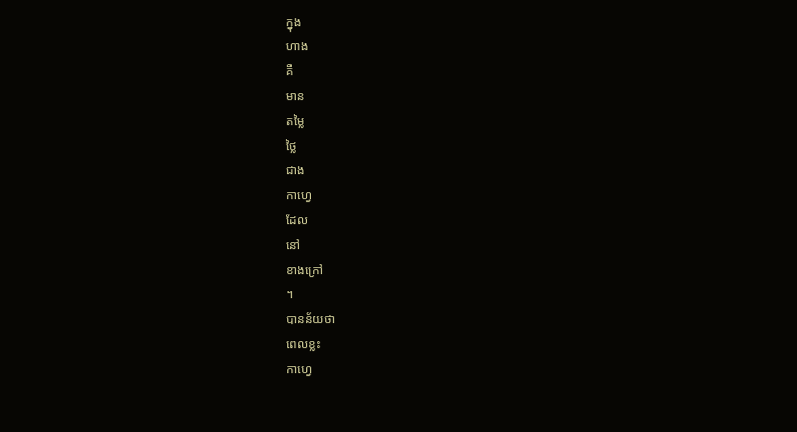ក្នុង
ហាង
គឺ
មាន
តម្លៃ
ថ្លៃ
ជាង
កាហ្វេ
ដែល
នៅ
ខាងក្រៅ
។
បានន័យថា
ពេលខ្លះ
កាហ្វេ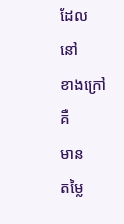ដែល
នៅ
ខាងក្រៅ
គឺ
មាន
តម្លៃ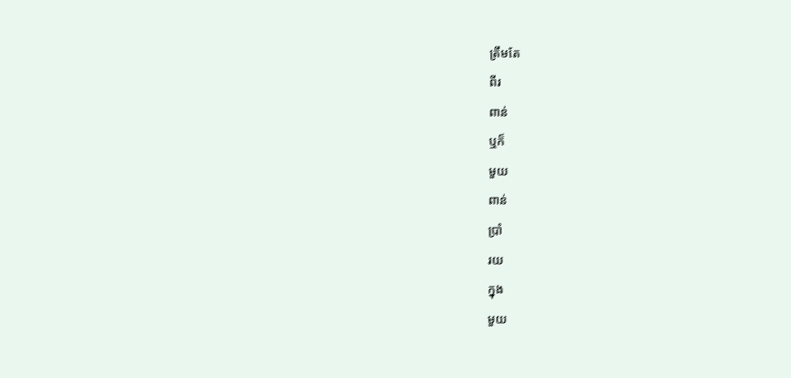ត្រឹមតែ
ពីរ
ពាន់
ឬក៏
មួយ
ពាន់
ប្រាំ
រយ
ក្នុង
មួយ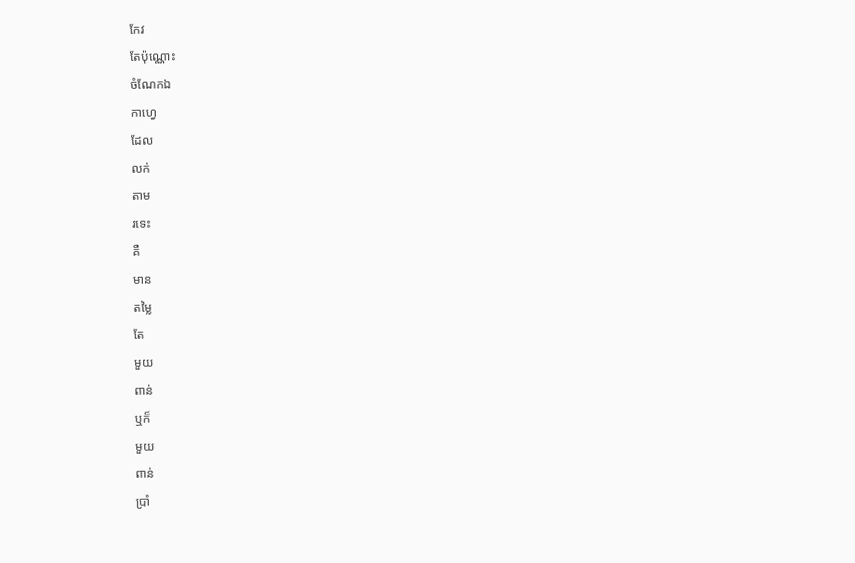កែវ
តែប៉ុណ្ណោះ
ចំណែកឯ
កាហ្វេ
ដែល
លក់
តាម
រទេះ
គឺ
មាន
តម្លៃ
តែ
មួយ
ពាន់
ឬក៏
មួយ
ពាន់
ប្រាំ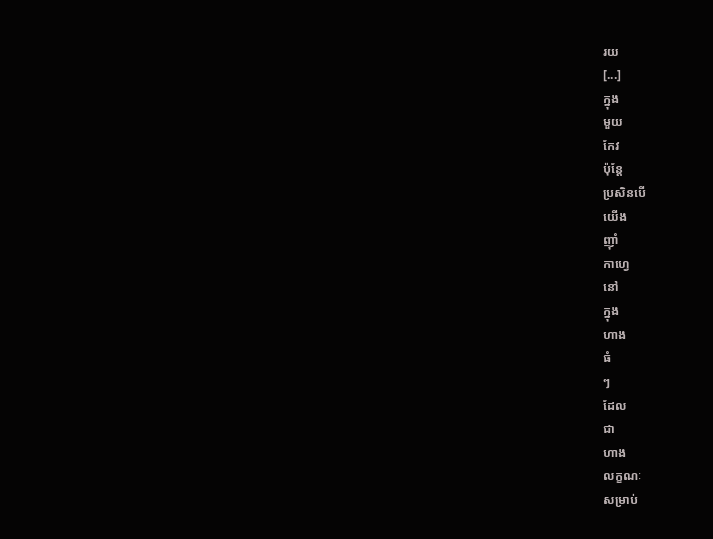រយ
[...]
ក្នុង
មួយ
កែវ
ប៉ុន្តែ
ប្រសិនបើ
យើង
ញ៉ាំ
កាហ្វេ
នៅ
ក្នុង
ហាង
ធំ
ៗ
ដែល
ជា
ហាង
លក្ខណៈ
សម្រាប់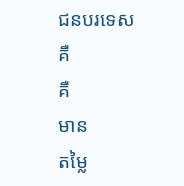ជនបរទេស
គឺ
គឺ
មាន
តម្លៃ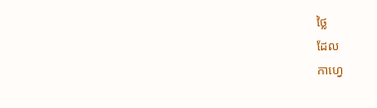ថ្លៃ
ដែល
កាហ្វេ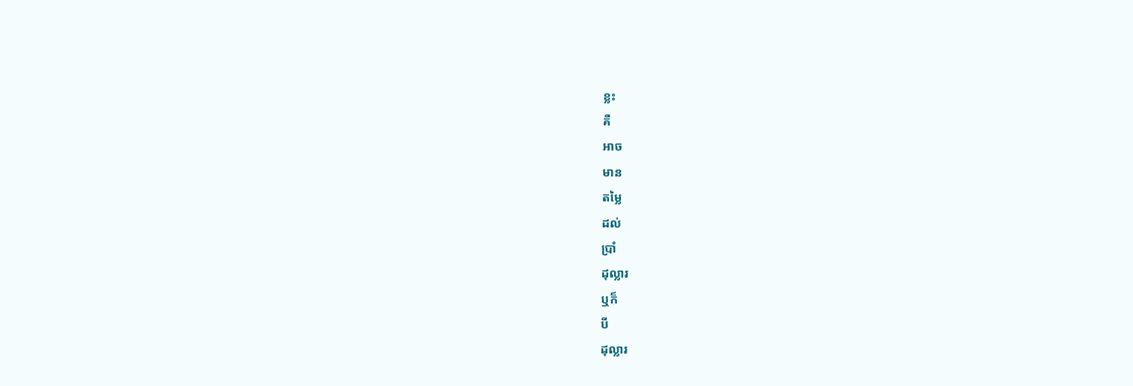ខ្លះ
គឺ
អាច
មាន
តម្លៃ
ដល់
ប្រាំ
ដុល្លារ
ឬក៏
បី
ដុល្លារ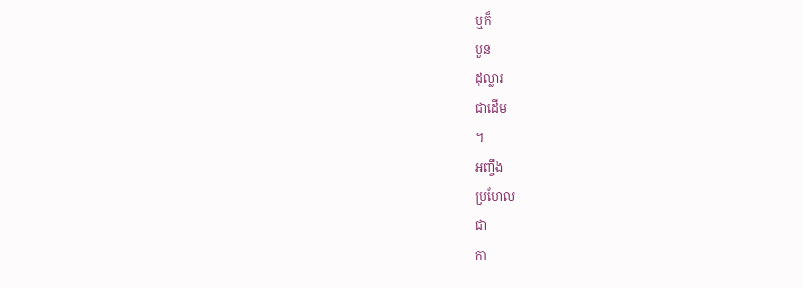ឬក៏
បួន
ដុល្លារ
ជាដើម
។
អញ្ចឹង
ប្រហែល
ជា
កា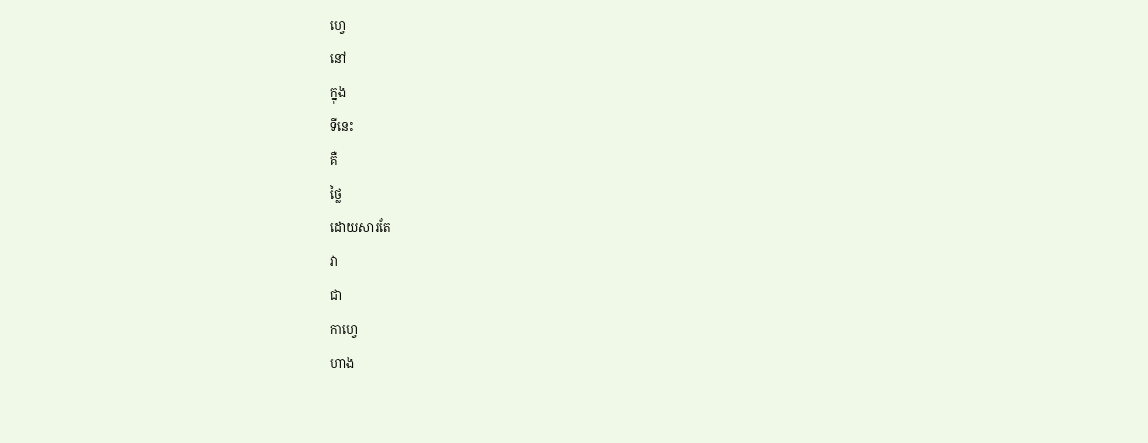ហ្វេ
នៅ
ក្នុង
ទីនេះ
គឺ
ថ្លៃ
ដោយសារតែ
វា
ជា
កាហ្វេ
ហាង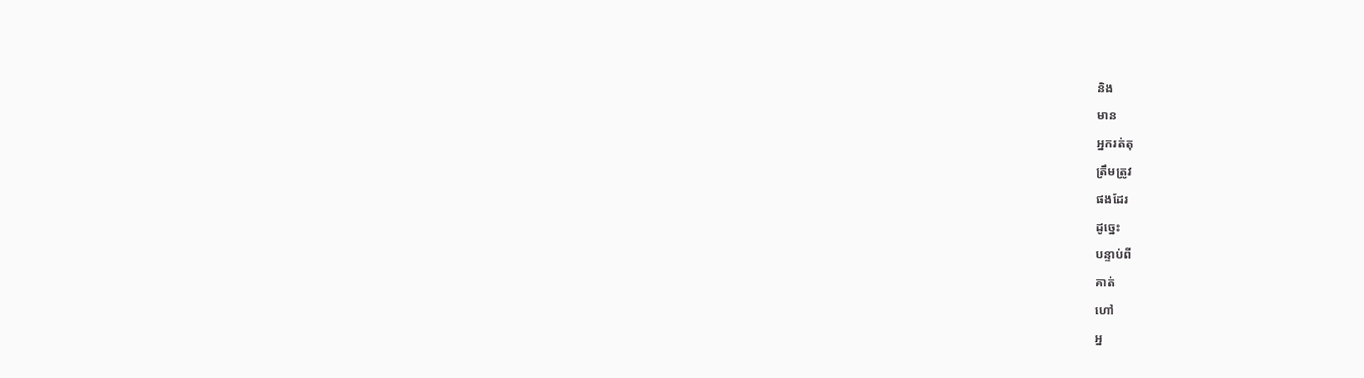និង
មាន
អ្នករត់តុ
ត្រឹមត្រូវ
ផងដែរ
ដូច្នេះ
បន្ទាប់ពី
គាត់
ហៅ
អ្ន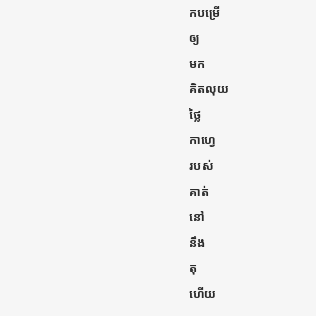កបម្រើ
ឲ្យ
មក
គិតលុយ
ថ្លៃ
កាហ្វេ
របស់
គាត់
នៅ
នឹង
តុ
ហើយ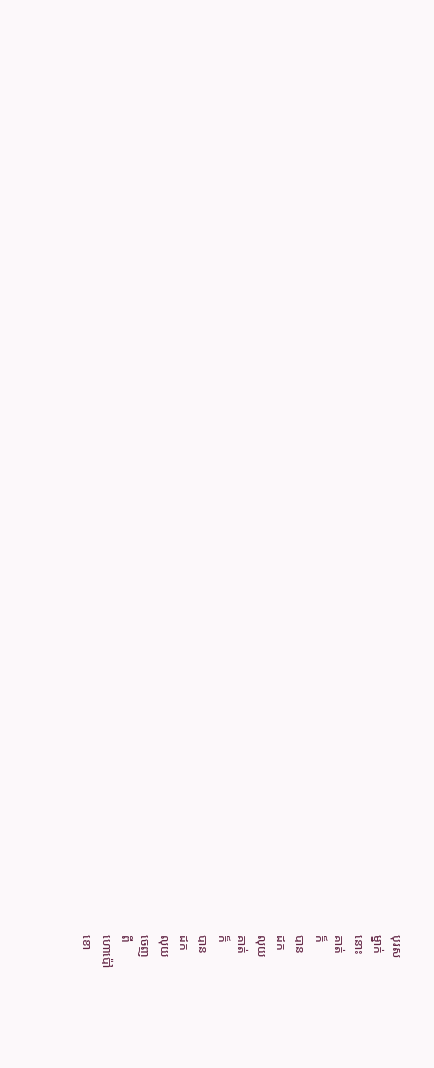បុរស
ម្នាក់
នោះ
គាត់
ក៏
បាន
ដក
លុយ
គាត់
ក៏
បាន
ដក
លុយ
ចេញ
ពី
ហោប៉ៅ
ខោ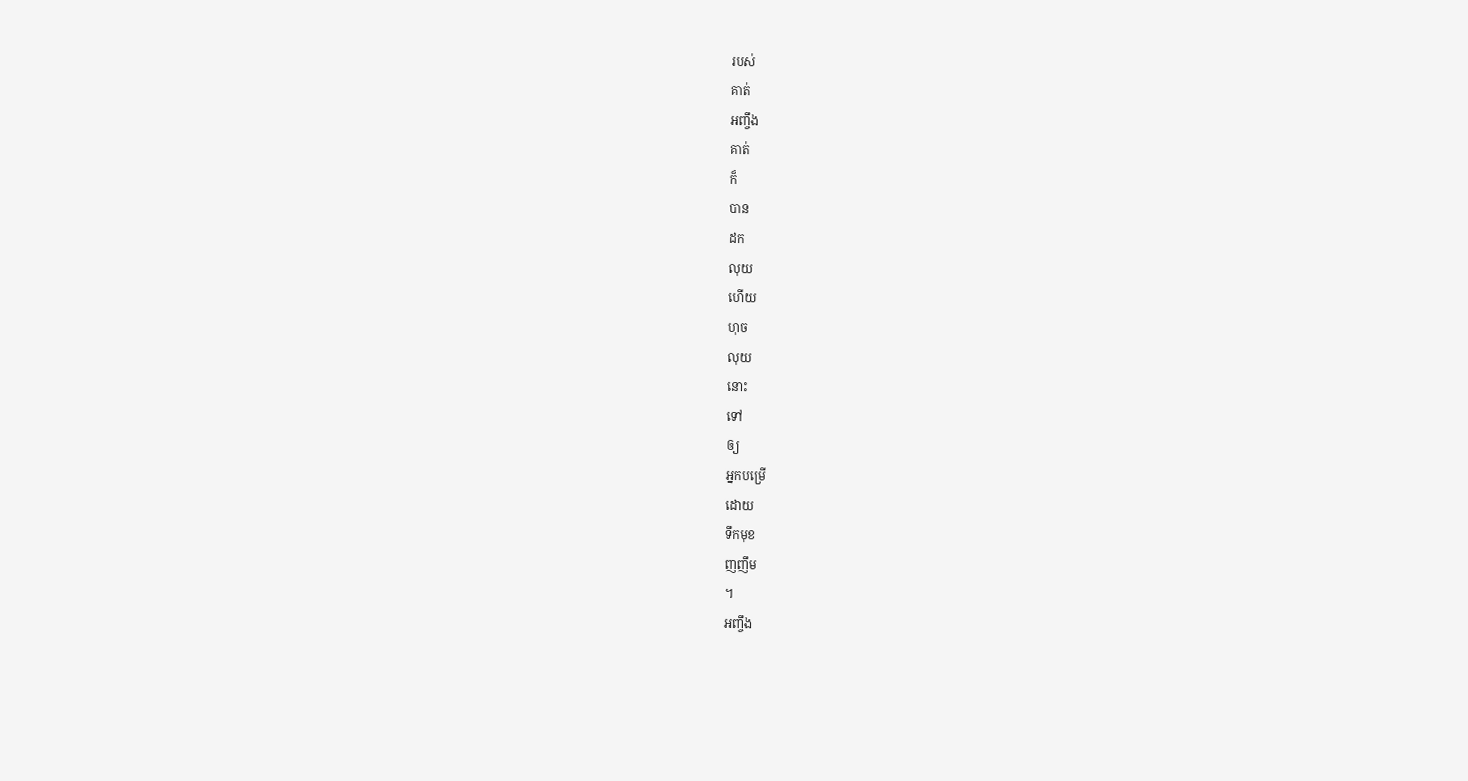របស់
គាត់
អញ្ចឹង
គាត់
ក៏
បាន
ដក
លុយ
ហើយ
ហុច
លុយ
នោះ
ទៅ
ឲ្យ
អ្នកបម្រើ
ដោយ
ទឹកមុខ
ញញឹម
។
អញ្ចឹង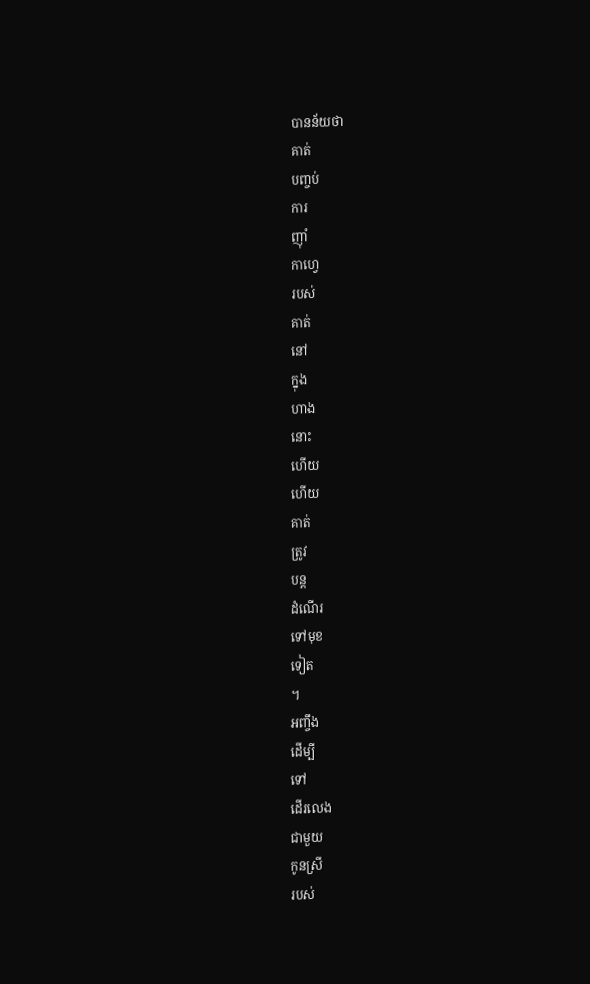បានន័យថា
គាត់
បញ្ចប់
ការ
ញ៉ាំ
កាហ្វេ
របស់
គាត់
នៅ
ក្នុង
ហាង
នោះ
ហើយ
ហើយ
គាត់
ត្រូវ
បន្ត
ដំណើរ
ទៅមុខ
ទៀត
។
អញ្ចឹង
ដើម្បី
ទៅ
ដើរលេង
ជាមួយ
កូនស្រី
របស់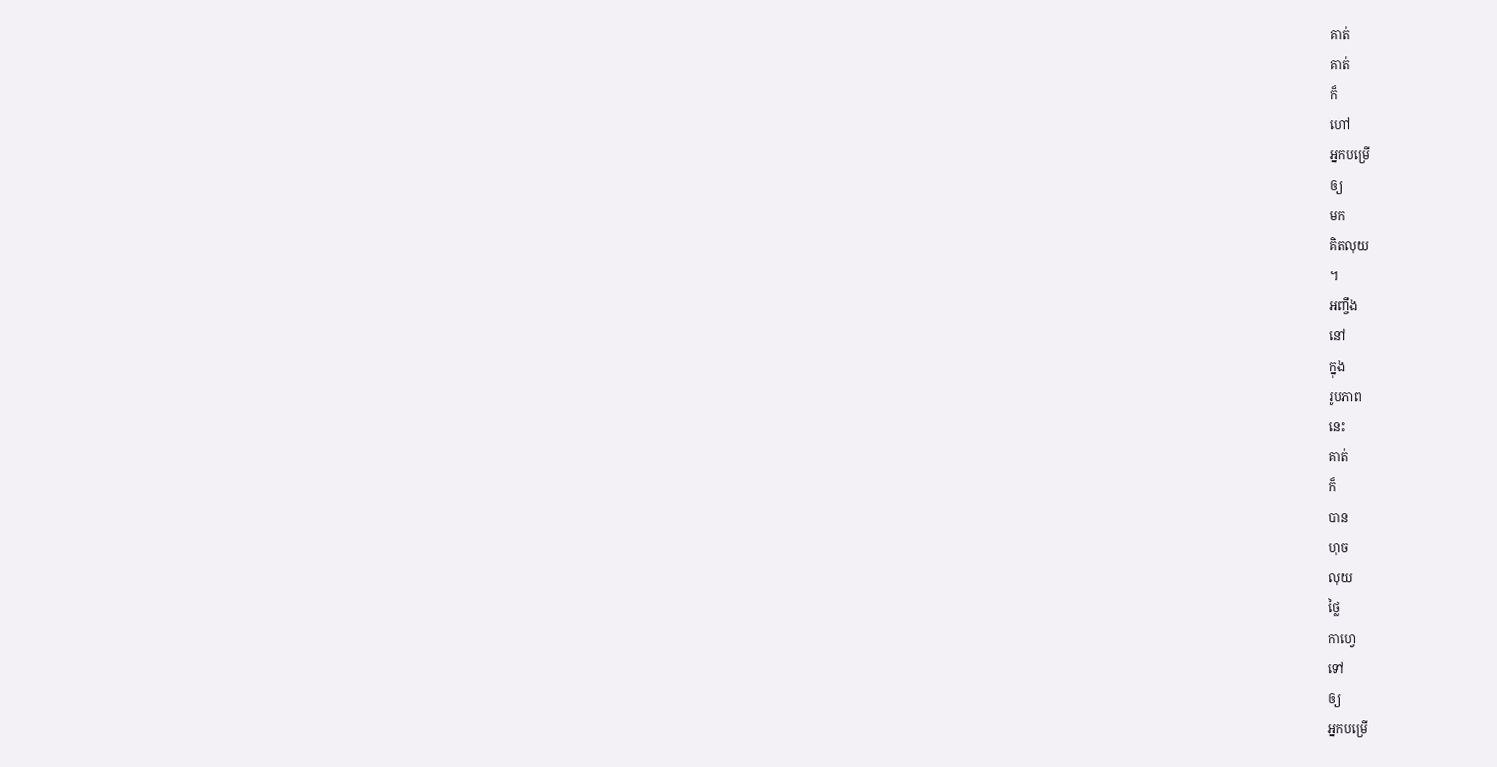គាត់
គាត់
ក៏
ហៅ
អ្នកបម្រើ
ឲ្យ
មក
គិតលុយ
។
អញ្ចឹង
នៅ
ក្នុង
រូបភាព
នេះ
គាត់
ក៏
បាន
ហុច
លុយ
ថ្លៃ
កាហ្វេ
ទៅ
ឲ្យ
អ្នកបម្រើ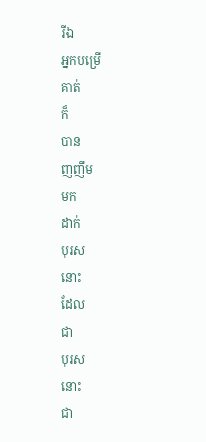រីឯ
អ្នកបម្រើ
គាត់
ក៏
បាន
ញញឹម
មក
ដាក់
បុរស
នោះ
ដែល
ជា
បុរស
នោះ
ជា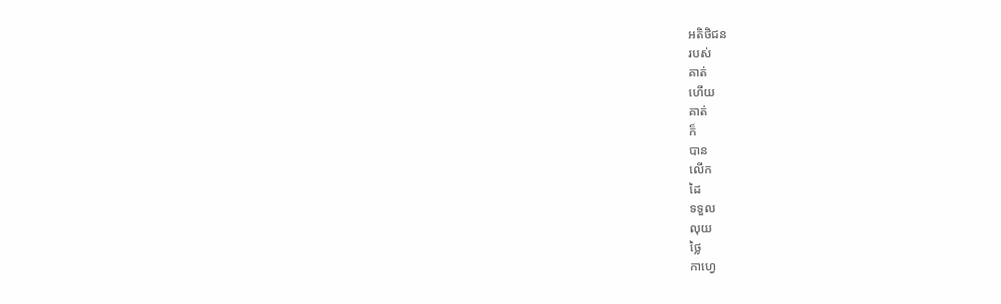អតិថិជន
របស់
គាត់
ហើយ
គាត់
ក៏
បាន
លើក
ដៃ
ទទួល
លុយ
ថ្លៃ
កាហ្វេ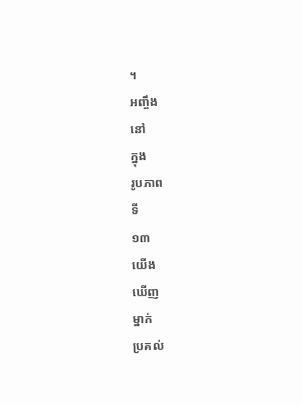។
អញ្ចឹង
នៅ
ក្នុង
រូបភាព
ទី
១៣
យើង
ឃើញ
ម្នាក់
ប្រគល់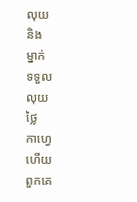លុយ
និង
ម្នាក់
ទទួល
លុយ
ថ្លៃ
កាហ្វេ
ហើយ
ពួកគេ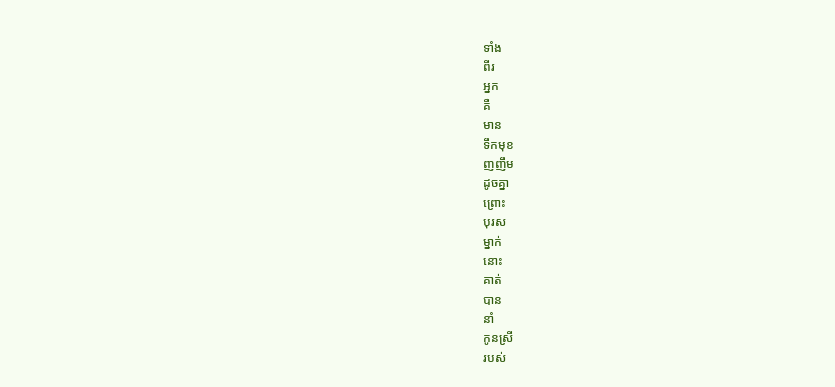ទាំង
ពីរ
អ្នក
គឺ
មាន
ទឹកមុខ
ញញឹម
ដូចគ្នា
ព្រោះ
បុរស
ម្នាក់
នោះ
គាត់
បាន
នាំ
កូនស្រី
របស់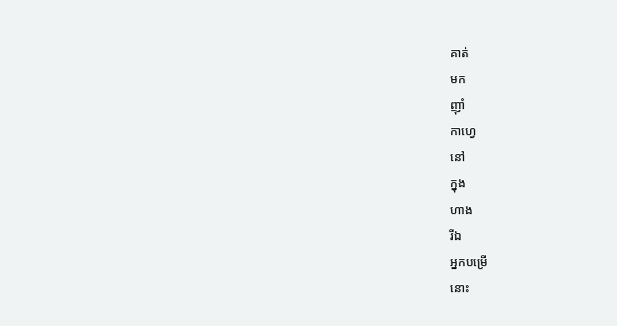គាត់
មក
ញ៉ាំ
កាហ្វេ
នៅ
ក្នុង
ហាង
រីឯ
អ្នកបម្រើ
នោះ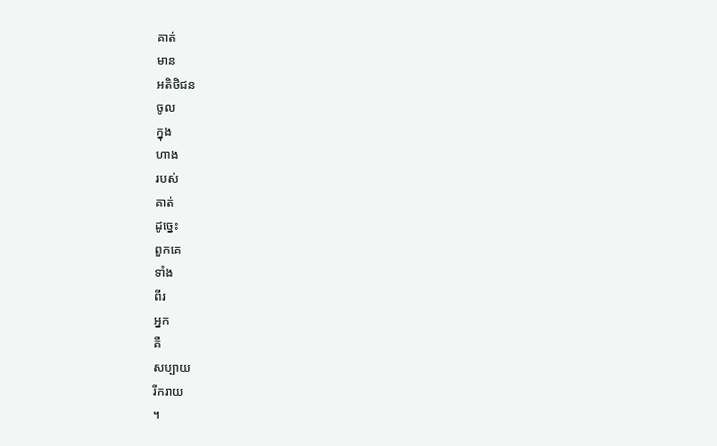គាត់
មាន
អតិថិជន
ចូល
ក្នុង
ហាង
របស់
គាត់
ដូច្នេះ
ពួកគេ
ទាំង
ពីរ
អ្នក
គឺ
សប្បាយ
រីករាយ
។